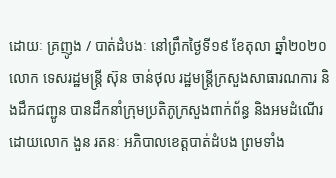ដោយៈ គ្រញូង / បាត់ដំបងៈ នៅព្រឹកថ្ងៃទី១៩ ខែតុលា ឆ្នាំ២០២០ លោក ទេសរដ្ឋមន្ដ្រី ស៊ុន ចាន់ថុល រដ្ឋមន្ដ្រីក្រសួងសាធារណការ និងដឹកជញ្ជូន បានដឹកនាំក្រុមប្រតិភូក្រសួងពាក់ព័ន្ធ និងអមដំណើរដោយលោក ងួន រតនៈ អភិបាលខេត្តបាត់ដំបង ព្រមទាំង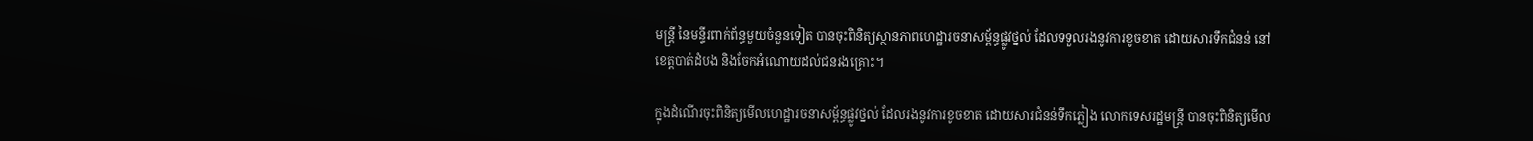មន្ត្រី នៃមន្ទីរពាក់ព័ន្ធមួយចំនួនទៀត បានចុះពិនិត្យស្ថានភាពហេដ្ឋារចនាសម្ព័ន្ធផ្លូវថ្នល់ ដែលទទួលរងនូវការខូចខាត ដោយសារទឹកជំនន់ នៅខេត្តបាត់ដំបង និងចែកអំណោយដល់ជនរងគ្រោះ។

ក្នុងដំណើរចុះពិនិត្យមើលហេដ្ឋារចនាសម្ព័ន្ធផ្លូវថ្នល់ ដែលរងនូវការខូចខាត ដោយសារជំនន់ទឹកភ្លៀង លោកទេសរដ្ឋមន្ដ្រី បានចុះពិនិត្យមើល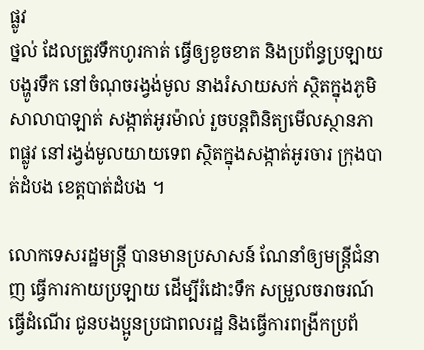ផ្លូវ
ថ្នល់ ដែលត្រូវទឹកហូរកាត់ ធ្វើឲ្យខូចខាត និងប្រព័ន្ធប្រឡាយបង្ហូរទឹក នៅចំណុចរង្វង់មូល នាងរំសាយសក់ ស្ថិតក្នុងភូមិសាលាបាឡាត់ សង្កាត់អូរម៉ាល់ រួចបន្តពិនិត្យមើលស្ថានភាពផ្លូវ នៅរង្វង់មូលយាយទេព ស្ថិតក្នុងសង្កាត់អូរចារ ក្រុងបាត់ដំបង ខេត្តបាត់ដំបង ។

លោកទេសរដ្ឋមន្ត្រី បានមានប្រសាសន៍ ណែនាំឲ្យមន្ដ្រីជំនាញ ធ្វើការកាយប្រឡាយ ដើម្បីរំដោះទឹក សម្រួលចរាចរណ៍ធ្វើដំណើរ ជូនបងប្អូនប្រជាពលរដ្ឋ និងធ្វើការពង្រីកប្រព័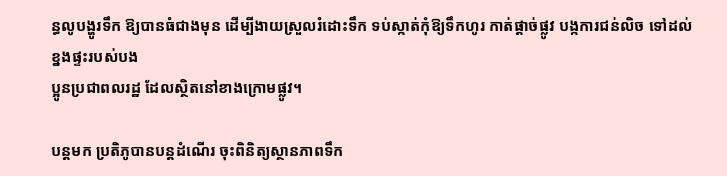ន្ធលូបង្ហូរទឹក ឱ្យបានធំជាងមុន ដើម្បីងាយស្រួលរំដោះទឹក ទប់ស្កាត់កុំឱ្យទឹកហូរ កាត់ផ្ដាច់ផ្លូវ បង្កការជន់លិច ទៅដល់ខ្នងផ្ទះរបស់បង
ប្អូនប្រជាពលរដ្ឋ ដែលស្ថិតនៅខាងក្រោមផ្លូវ។

បន្តមក ប្រតិភូបានបន្តដំណើរ ចុះពិនិត្យស្ថានភាពទឹក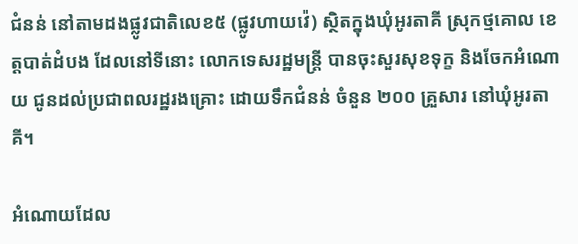ជំនន់ នៅតាមដងផ្លូវជាតិលេខ៥ (ផ្លូវហាយវ៉េ) ស្ថិតក្នុងឃុំអូរតាគី ស្រុកថ្មគោល ខេត្តបាត់ដំបង ដែលនៅទីនោះ លោកទេសរដ្ឋមន្ត្រី បានចុះសួរសុខទុក្ខ និងចែកអំណោយ ជូនដល់ប្រជាពលរដ្ឋរងគ្រោះ ដោយទឹកជំនន់ ចំនួន ២០០ គ្រួសារ នៅឃុំអូរតាគី។

អំណោយដែល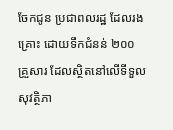ចែកជូន ប្រជាពលរដ្ឋ ដែលរងគ្រោះ ដោយទឹកជំនន់ ២០០ គ្រួសារ ដែលស្ថិតនៅលើទីទួលសុវត្ថិភា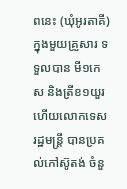ពនេះ (ឃុំអូរតាគី) ក្នុងមួយគ្រួសារ ទទួលបាន មី១កេស និងត្រីខ១យួរ ហើយលោកទេសរដ្ឋមន្ត្រី បានប្រគល់កៅស៊ូតង់ ចំនួ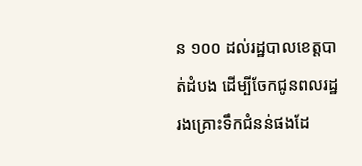ន ១០០ ដល់រដ្ឋបាលខេត្តបាត់ដំបង ដើម្បីចែកជូនពលរដ្ឋ រងគ្រោះទឹកជំនន់ផងដែ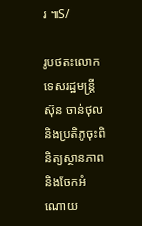រ ៕S/

រូបថតះលោកទេសរដ្ឋមន្ត្រីស៊ុន ចាន់ថុលនិងប្រតិភូចុះពិនិត្យស្ថានភាពនិងចែកអំណោយ